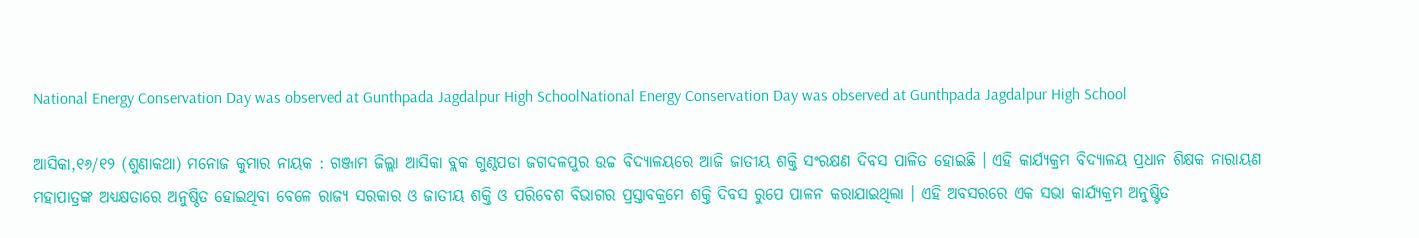National Energy Conservation Day was observed at Gunthpada Jagdalpur High SchoolNational Energy Conservation Day was observed at Gunthpada Jagdalpur High School

ଆସିକା,୧୬/୧୨ (ଶୁଣାକଥା) ମନୋଜ କୁମାର ନାୟକ : ଗଞ୍ଜାମ ଜିଲ୍ଲା ଆସିକା ବ୍ଲକ ଗୁଣ୍ଠପଡା ଜଗଦଳପୁର ଉଚ୍ଚ ବିଦ୍ୟାଳୟରେ ଆଜି ଜାତୀୟ ଶକ୍ତି ସଂରକ୍ଷଣ ଦିବସ ପାଳିତ ହୋଇଛି । ଏହି କାର୍ଯ୍ୟକ୍ରମ ବିଦ୍ୟାଳୟ ପ୍ରଧାନ ଶିକ୍ଷକ ନାରାୟଣ ମହାପାତ୍ରଙ୍କ ଅଧ୍ୟକ୍ଷତାରେ ଅନୁଷ୍ଠିତ ହୋଇଥିବା ବେଳେ ରାଜ୍ୟ ସରକାର ଓ ଜାତୀୟ ଶକ୍ତି ଓ ପରିବେଶ ବିଭାଗର ପ୍ରସ୍ତାବକ୍ରମେ ଶକ୍ତି ଦିବସ ରୁପେ ପାଳନ କରାଯାଇଥିଲା । ଏହି ଅବସରରେ ଏକ ସଭା କାର୍ଯ୍ୟକ୍ରମ ଅନୁଷ୍ଟିତ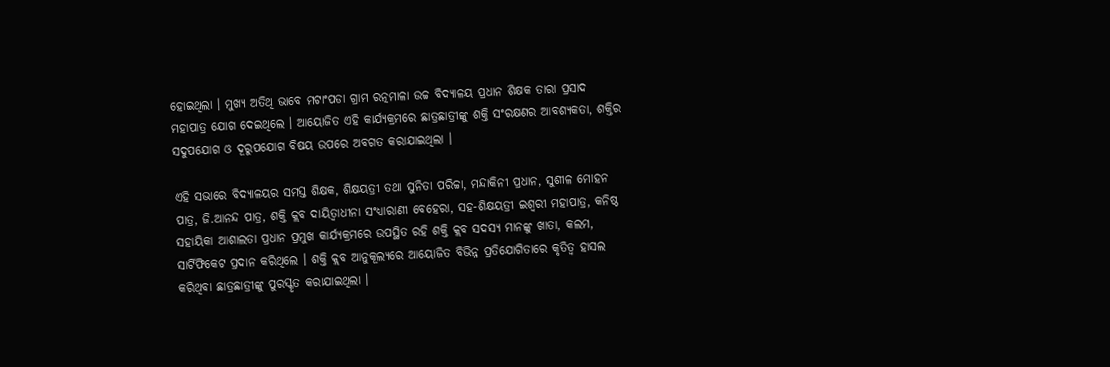ହୋଇଥିଲା । ମୁଖ୍ୟ ଅତିଥି ଭାବେ ମଟାଂପଡା ଗ୍ରାମ ରତ୍ନମାଳା ଉଚ୍ଚ ବିଦ୍ୟାଳୟ ପ୍ରଧାନ ଶିକ୍ଷକ ତାରା ପ୍ରସାଦ ମହାପାତ୍ର ଯୋଗ ଦେଇଥିଲେ । ଆୟୋଜିତ ଏହି କାର୍ଯ୍ୟକ୍ରମରେ ଛାତ୍ରଛାତ୍ରୀଙ୍କୁ ଶକ୍ତି ସଂରକ୍ଷଣର ଆବଶ୍ୟକତା, ଶକ୍ତିର ସଦୁପଯୋଗ ଓ ଦୂରୁପଯୋଗ ବିଷୟ ଉପରେ ଅବଗତ କରାଯାଇଥିଲା ।

ଏହି ସଭାରେ ବିଦ୍ୟାଳୟର ସମସ୍ତ ଶିକ୍ଷକ, ଶିକ୍ଷୟତ୍ରୀ ତଥା ସୁନିତା ପରିଚ୍ଚା, ମନ୍ଦାକିନୀ ପ୍ରଧାନ, ସୁଶୀଳ ମୋହନ ପାତ୍ର, ଜି.ଆନନ୍ଦ ପାତ୍ର, ଶକ୍ତି କ୍ଲବ ଦାୟିତ୍ୱାଧୀନା ସଂଧ୍ୟାରାଣୀ ବେହେରା, ସହ-ଶିକ୍ଷୟତ୍ରୀ ଇଶ୍ୱରୀ ମହାପାତ୍ର, କନିଷ୍ଠ ସହାୟିକା ଆଶାଲତା ପ୍ରଧାନ ପ୍ରମୁଖ କାର୍ଯ୍ୟକ୍ରମରେ ଉପସ୍ଥିତ ରହି ଶକ୍ତି କ୍ଲବ ସଦସ୍ୟ ମାନଙ୍କୁ ଖାତା, କଲମ, ସାର୍ଟିଫିକେଟ ପ୍ରଦାନ କରିଥିଲେ । ଶକ୍ତି କ୍ଲବ ଆନୁକୂଲ୍ୟରେ ଆୟୋଜିତ ବିଭିନ୍ନ ପ୍ରତିଯୋଗିତାରେ କୃତିତ୍ୱ ହାସଲ କରିଥିବା ଛାତ୍ରଛାତ୍ରୀଙ୍କୁ ପୁରସ୍କୃତ କରାଯାଇଥିଲା ।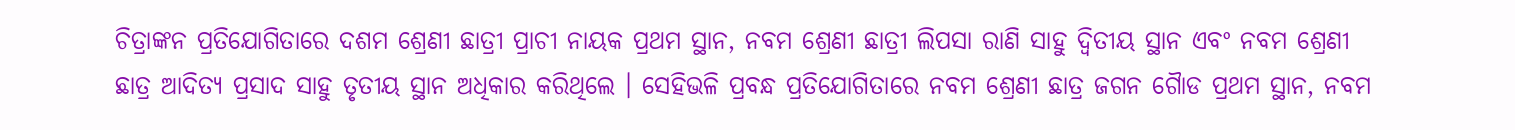ଚିତ୍ରାଙ୍କନ ପ୍ରତିଯୋଗିତାରେ ଦଶମ ଶ୍ରେଣୀ ଛାତ୍ରୀ ପ୍ରାଚୀ ନାୟକ ପ୍ରଥମ ସ୍ଥାନ, ନବମ ଶ୍ରେଣୀ ଛାତ୍ରୀ ଲିପସା ରାଣି ସାହୁ ଦ୍ୱିତୀୟ ସ୍ଥାନ ଏବଂ ନବମ ଶ୍ରେଣୀ ଛାତ୍ର ଆଦିତ୍ୟ ପ୍ରସାଦ ସାହୁ ତୃତୀୟ ସ୍ଥାନ ଅଧିକାର କରିଥିଲେ । ସେହିଭଳି ପ୍ରବନ୍ଧ ପ୍ରତିଯୋଗିତାରେ ନବମ ଶ୍ରେଣୀ ଛାତ୍ର ଜଗନ ଗୈାଡ ପ୍ରଥମ ସ୍ଥାନ, ନବମ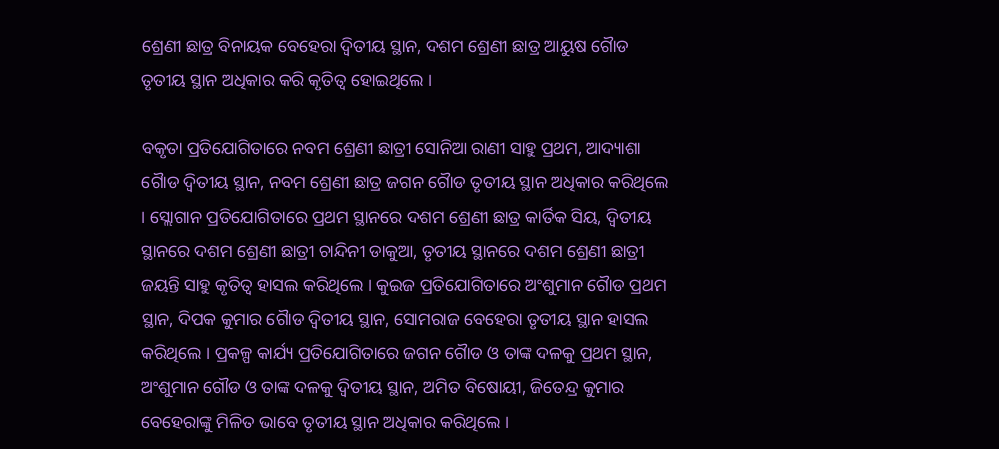ଶ୍ରେଣୀ ଛାତ୍ର ବିନାୟକ ବେହେରା ଦ୍ୱିତୀୟ ସ୍ଥାନ, ଦଶମ ଶ୍ରେଣୀ ଛାତ୍ର ଆୟୁଷ ଗୈାଡ ତୃତୀୟ ସ୍ଥାନ ଅଧିକାର କରି କୃତିତ୍ୱ ହୋଇଥିଲେ ।

ବକୃତା ପ୍ରତିଯୋଗିତାରେ ନବମ ଶ୍ରେଣୀ ଛାତ୍ରୀ ସୋନିଆ ରାଣୀ ସାହୁ ପ୍ରଥମ, ଆଦ୍ୟାଶା ଗୈାଡ ଦ୍ୱିତୀୟ ସ୍ଥାନ, ନବମ ଶ୍ରେଣୀ ଛାତ୍ର ଜଗନ ଗୈାଡ ତୃତୀୟ ସ୍ଥାନ ଅଧିକାର କରିଥିଲେ । ସ୍ଲୋଗାନ ପ୍ରତିଯୋଗିତାରେ ପ୍ରଥମ ସ୍ଥାନରେ ଦଶମ ଶ୍ରେଣୀ ଛାତ୍ର କାର୍ତିକ ସିୟ, ଦ୍ୱିତୀୟ ସ୍ଥାନରେ ଦଶମ ଶ୍ରେଣୀ ଛାତ୍ରୀ ଚାନ୍ଦିନୀ ଡାକୁଆ, ତୃତୀୟ ସ୍ଥାନରେ ଦଶମ ଶ୍ରେଣୀ ଛାତ୍ରୀ ଜୟନ୍ତି ସାହୁ କୃତିତ୍ୱ ହାସଲ କରିଥିଲେ । କୁଇଜ ପ୍ରତିଯୋଗିତାରେ ଅଂଶୁମାନ ଗୈାଡ ପ୍ରଥମ ସ୍ଥାନ, ଦିପକ କୁମାର ଗୈାଡ ଦ୍ୱିତୀୟ ସ୍ଥାନ, ସୋମରାଜ ବେହେରା ତୃତୀୟ ସ୍ଥାନ ହାସଲ କରିଥିଲେ । ପ୍ରକଳ୍ପ କାର୍ଯ୍ୟ ପ୍ରତିଯୋଗିତାରେ ଜଗନ ଗୈାଡ ଓ ତାଙ୍କ ଦଳକୁ ପ୍ରଥମ ସ୍ଥାନ, ଅଂଶୁମାନ ଗୌଡ ଓ ତାଙ୍କ ଦଳକୁ ଦ୍ୱିତୀୟ ସ୍ଥାନ, ଅମିତ ବିଷୋୟୀ, ଜିତେନ୍ଦ୍ର କୁମାର ବେହେରାଙ୍କୁ ମିଳିତ ଭାବେ ତୃତୀୟ ସ୍ଥାନ ଅଧିକାର କରିଥିଲେ ।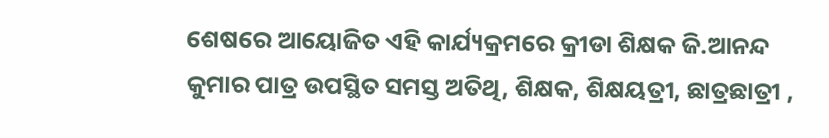ଶେଷରେ ଆୟୋଜିତ ଏହି କାର୍ଯ୍ୟକ୍ରମରେ କ୍ରୀଡା ଶିକ୍ଷକ ଜି.ଆନନ୍ଦ କୁମାର ପାତ୍ର ଉପସ୍ଥିତ ସମସ୍ତ ଅତିଥି, ଶିକ୍ଷକ, ଶିକ୍ଷୟତ୍ରୀ, ଛାତ୍ରଛାତ୍ରୀ ,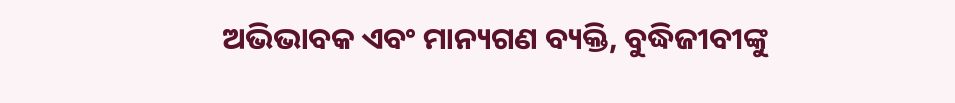ଅଭିଭାବକ ଏବଂ ମାନ୍ୟଗଣ ବ୍ୟକ୍ତି, ବୁଦ୍ଧିଜୀବୀଙ୍କୁ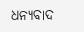ଧନ୍ୟବାଦ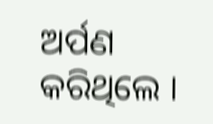ଅର୍ପଣ କରିଥିଲେ ।